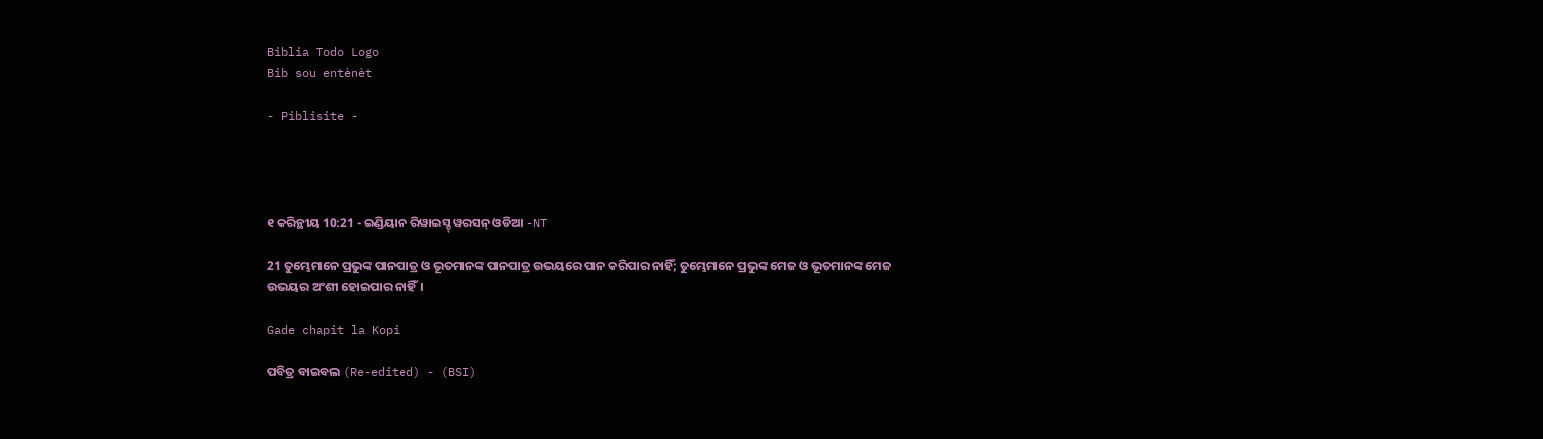Biblia Todo Logo
Bib sou entènèt

- Piblisite -




୧ କରିନ୍ଥୀୟ 10:21 - ଇଣ୍ଡିୟାନ ରିୱାଇସ୍ଡ୍ ୱରସନ୍ ଓଡିଆ -NT

21 ତୁମ୍ଭେମାନେ ପ୍ରଭୁଙ୍କ ପାନପାତ୍ର ଓ ଭୂତମାନଙ୍କ ପାନପାତ୍ର ଉଭୟରେ ପାନ କରିପାର ନାହିଁ; ତୁମ୍ଭେମାନେ ପ୍ରଭୁଙ୍କ ମେଜ ଓ ଭୂତମାନଙ୍କ ମେଜ ଉଭୟର ଅଂଶୀ ହୋଇପାର ନାହିଁ।

Gade chapit la Kopi

ପବିତ୍ର ବାଇବଲ (Re-edited) - (BSI)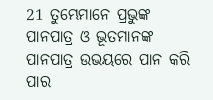21 ତୁମ୍ଭେମାନେ ପ୍ରଭୁଙ୍କ ପାନପାତ୍ର ଓ ଭୂତମାନଙ୍କ ପାନପାତ୍ର ଉଭୟରେ ପାନ କରି ପାର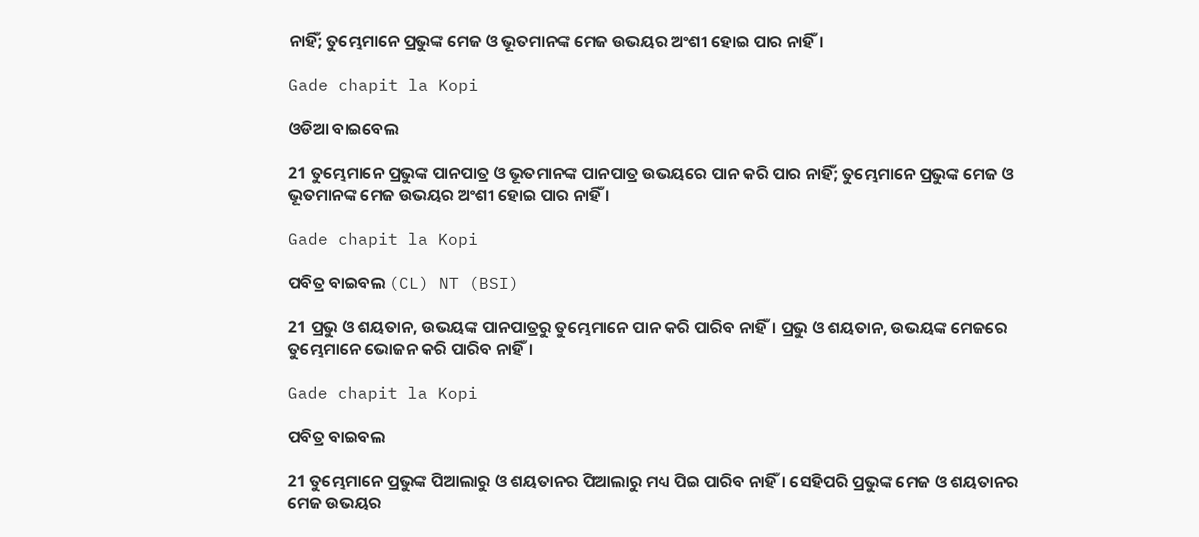ନାହିଁ; ତୁମ୍ଭେମାନେ ପ୍ରଭୁଙ୍କ ମେଜ ଓ ଭୂତମାନଙ୍କ ମେଜ ଉଭୟର ଅଂଶୀ ହୋଇ ପାର ନାହିଁ।

Gade chapit la Kopi

ଓଡିଆ ବାଇବେଲ

21 ତୁମ୍ଭେମାନେ ପ୍ରଭୁଙ୍କ ପାନପାତ୍ର ଓ ଭୂତମାନଙ୍କ ପାନପାତ୍ର ଉଭୟରେ ପାନ କରି ପାର ନାହିଁ; ତୁମ୍ଭେମାନେ ପ୍ରଭୁଙ୍କ ମେଜ ଓ ଭୂତମାନଙ୍କ ମେଜ ଉଭୟର ଅଂଶୀ ହୋଇ ପାର ନାହିଁ ।

Gade chapit la Kopi

ପବିତ୍ର ବାଇବଲ (CL) NT (BSI)

21 ପ୍ରଭୁ ଓ ଶୟତାନ, ଉଭୟଙ୍କ ପାନପାତ୍ରରୁ ତୁମ୍ଭେମାନେ ପାନ କରି ପାରିବ ନାହିଁ। ପ୍ରଭୁ ଓ ଶୟତାନ, ଉଭୟଙ୍କ ମେଜରେ ତୁମ୍ଭେମାନେ ଭୋଜନ କରି ପାରିବ ନାହିଁ।

Gade chapit la Kopi

ପବିତ୍ର ବାଇବଲ

21 ତୁମ୍ଭେମାନେ ପ୍ରଭୁଙ୍କ ପିଆଲାରୁ ଓ ଶୟତାନର ପିଆଲାରୁ ମଧ୍ୟ ପିଇ ପାରିବ ନାହିଁ। ସେହିପରି ପ୍ରଭୁଙ୍କ ମେଜ ଓ ଶୟତାନର ମେଜ ଉଭୟର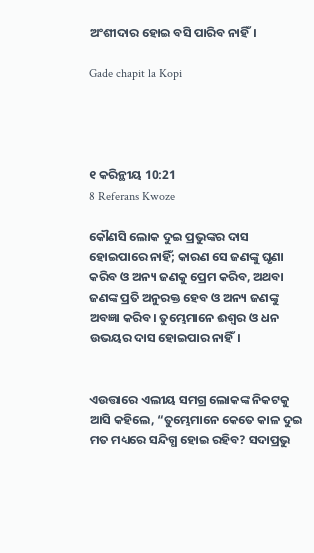ଅଂଶୀଦାର ହୋଇ ବସି ପାରିବ ନାହିଁ।

Gade chapit la Kopi




୧ କରିନ୍ଥୀୟ 10:21
8 Referans Kwoze

କୌଣସି ଲୋକ ଦୁଇ ପ୍ରଭୁଙ୍କର ଦାସ ହୋଇପାରେ ନାହିଁ; କାରଣ ସେ ଜଣଙ୍କୁ ଘୃଣା କରିବ ଓ ଅନ୍ୟ ଜଣକୁ ପ୍ରେମ କରିବ, ଅଥବା ଜଣଙ୍କ ପ୍ରତି ଅନୁରକ୍ତ ହେବ ଓ ଅନ୍ୟ ଜଣଙ୍କୁ ଅବଜ୍ଞା କରିବ। ତୁମ୍ଭେମାନେ ଈଶ୍ବର ଓ ଧନ ଉଭୟର ଦାସ ହୋଇପାର ନାହିଁ।


ଏଉତ୍ତାରେ ଏଲୀୟ ସମଗ୍ର ଲୋକଙ୍କ ନିକଟକୁ ଆସି କହିଲେ, “ତୁମ୍ଭେମାନେ କେତେ କାଳ ଦୁଇ ମତ ମଧ୍ୟରେ ସନ୍ଦିଗ୍ଧ ହୋଇ ରହିବ? ସଦାପ୍ରଭୁ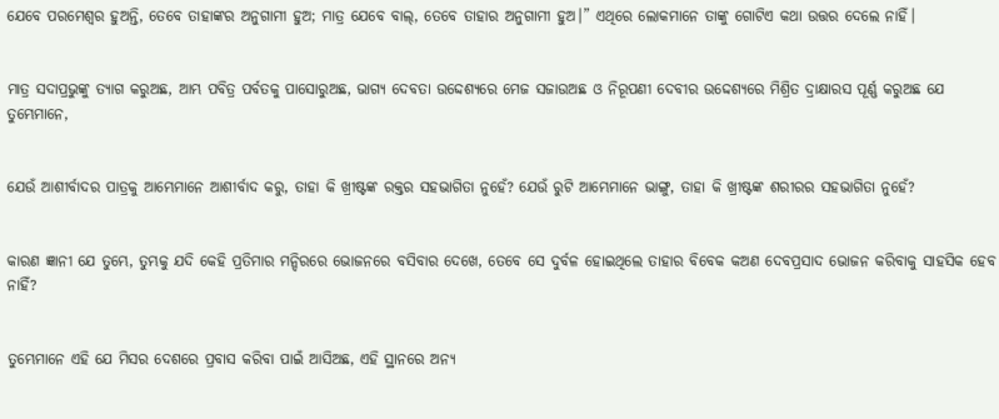ଯେବେ ପରମେଶ୍ୱର ହୁଅନ୍ତି, ତେବେ ତାହାଙ୍କର ଅନୁଗାମୀ ହୁଅ; ମାତ୍ର ଯେବେ ବାଲ୍‍, ତେବେ ତାହାର ଅନୁଗାମୀ ହୁଅ।” ଏଥିରେ ଲୋକମାନେ ତାଙ୍କୁ ଗୋଟିଏ କଥା ଉତ୍ତର ଦେଲେ ନାହିଁ।


ମାତ୍ର ସଦାପ୍ରଭୁଙ୍କୁ ତ୍ୟାଗ କରୁଅଛ, ଆମ୍ଭ ପବିତ୍ର ପର୍ବତକୁ ପାସୋରୁଅଛ, ଭାଗ୍ୟ ଦେବତା ଉଦ୍ଦେଶ୍ୟରେ ମେଜ ସଜାଉଅଛ ଓ ନିରୂପଣୀ ଦେବୀର ଉଦ୍ଦେଶ୍ୟରେ ମିଶ୍ରିତ ଦ୍ରାକ୍ଷାରସ ପୂର୍ଣ୍ଣ କରୁଅଛ ଯେ ତୁମ୍ଭେମାନେ,


ଯେଉଁ ଆଶୀର୍ବାଦର ପାତ୍ରକୁ ଆମ୍ଭେମାନେ ଆଶୀର୍ବାଦ କରୁ, ତାହା କି ଖ୍ରୀଷ୍ଟଙ୍କ ରକ୍ତର ସହଭାଗିତା ନୁହେଁ? ଯେଉଁ ରୁଟି ଆମ୍ଭେମାନେ ଭାଙ୍ଗୁ, ତାହା କି ଖ୍ରୀଷ୍ଟଙ୍କ ଶରୀରର ସହଭାଗିତା ନୁହେଁ?


କାରଣ ଜ୍ଞାନୀ ଯେ ତୁମ୍ଭେ, ତୁମ୍ଭକୁ ଯଦି କେହି ପ୍ରତିମାର ମନ୍ଦିରରେ ଭୋଜନରେ ବସିବାର ଦେଖେ, ତେବେ ସେ ଦୁର୍ବଳ ହୋଇଥିଲେ ତାହାର ବିବେକ କଅଣ ଦେବପ୍ରସାଦ ଭୋଜନ କରିବାକୁ ସାହସିକ ହେବ ନାହିଁ?


ତୁମ୍ଭେମାନେ ଏହି ଯେ ମିସର ଦେଶରେ ପ୍ରବାସ କରିବା ପାଇଁ ଆସିଅଛ, ଏହି ସ୍ଥାନରେ ଅନ୍ୟ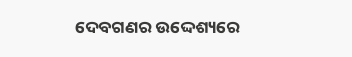ଦେବଗଣର ଉଦ୍ଦେଶ୍ୟରେ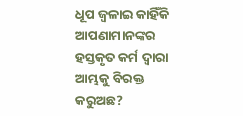ଧୂପ ଜ୍ୱଳାଇ କାହିଁକି ଆପଣାମାନଙ୍କର ହସ୍ତକୃତ କର୍ମ ଦ୍ୱାରା ଆମ୍ଭକୁ ବିରକ୍ତ କରୁଅଛ?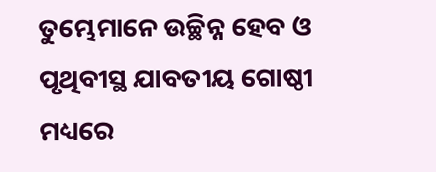ତୁମ୍ଭେମାନେ ଉଚ୍ଛିନ୍ନ ହେବ ଓ ପୃଥିବୀସ୍ଥ ଯାବତୀୟ ଗୋଷ୍ଠୀ ମଧ୍ୟରେ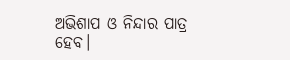ଅଭିଶାପ ଓ ନିନ୍ଦାର ପାତ୍ର ହେବ।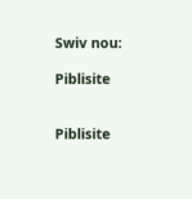Swiv nou:

Piblisite


Piblisite